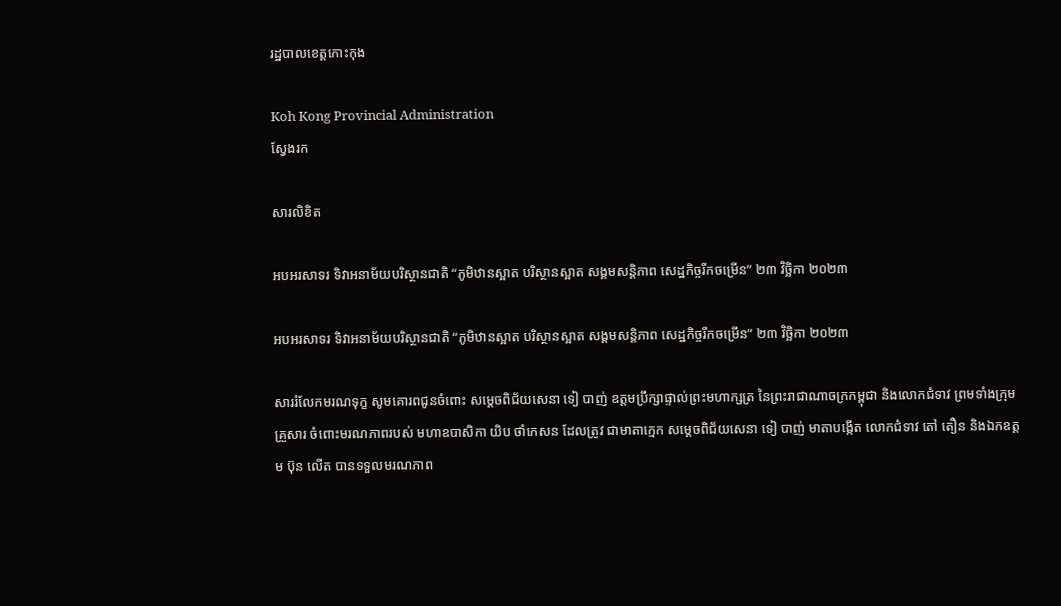រដ្ឋបាលខេត្តកោះកុង

Koh Kong Provincial Administration
ស្វែងរក

សារលិខិត

អបអរសាទរ ទិវាអនាម័យបរិស្ថានជាតិ “ភូមិឋានស្អាត បរិស្ថានស្អាត សង្គមសន្តិភាព សេដ្ឋកិច្ចរីកចម្រើន” ២៣ វិច្ឆិកា ២០២៣

អបអរសាទរ ទិវាអនាម័យបរិស្ថានជាតិ “ភូមិឋានស្អាត បរិស្ថានស្អាត សង្គមសន្តិភាព សេដ្ឋកិច្ចរីកចម្រើន” ២៣ វិច្ឆិកា ២០២៣

សាររំលែកមរណទុក្ខ សូមគោរពជូនចំពោះ សម្តេចពិជ័យសេនា ទៀ បាញ់ ឧត្តមប្រឹក្សាផ្ទាល់ព្រះមហាក្សត្រ នៃព្រះរាជាណាចក្រកម្ពុជា និងលោកជំទាវ ព្រមទាំងក្រុមគ្រួសារ ចំពោះមរណភាពរបស់ មហាឧបាសិកា យិប ថាំកេសន ដែលត្រូវ ជាមាតាក្មេក សម្តេចពិជ័យសេនា ទៀ បាញ់ មាតាបង្កើត លោកជំទាវ តៅ តឿន និងឯកឧត្តម ប៊ុន លើត បានទទួលមរណភាព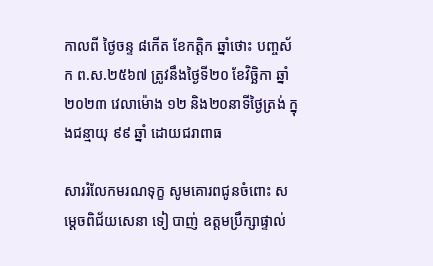កាលពី ថ្ងៃចន្ទ ៨កើត ខែកត្តិក ឆ្នាំថោះ បញ្ចស័ក ព.ស.២៥៦៧ ត្រូវនឹងថ្ងៃទី២០ ខែវិច្ឆិកា ឆ្នាំ២០២៣ វេលាម៉ោង ១២ និង២០នាទីថ្ងៃត្រង់ ក្នុងជន្មាយុ ៩៩ ឆ្នាំ ដោយជរាពាធ

សាររំលែកមរណទុក្ខ សូមគោរពជូនចំពោះ សម្តេចពិជ័យសេនា ទៀ បាញ់ ឧត្តមប្រឹក្សាផ្ទាល់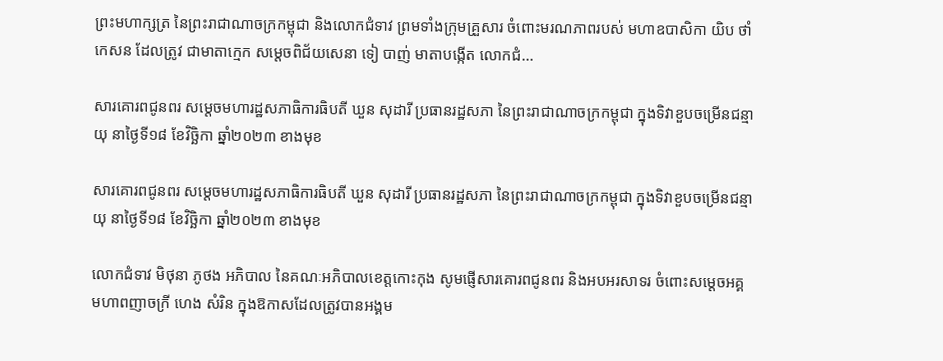ព្រះមហាក្សត្រ នៃព្រះរាជាណាចក្រកម្ពុជា និងលោកជំទាវ ព្រមទាំងក្រុមគ្រួសារ ចំពោះមរណភាពរបស់ មហាឧបាសិកា យិប ថាំកេសន ដែលត្រូវ ជាមាតាក្មេក សម្តេចពិជ័យសេនា ទៀ បាញ់ មាតាបង្កើត លោកជំ...

សារគោរពជូនពរ សម្តេចមហារដ្ឋសភាធិការធិបតី ឃួន សុដារី ប្រធានរដ្ឋសភា នៃព្រះរាជាណាចក្រកម្ពុជា ក្នុងទិវាខួបចម្រើនជន្មាយុ នាថ្ងៃទី១៨ ខែវិច្ឆិកា ឆ្នាំ២០២៣ ខាងមុខ

សារគោរពជូនពរ សម្តេចមហារដ្ឋសភាធិការធិបតី ឃួន សុដារី ប្រធានរដ្ឋសភា នៃព្រះរាជាណាចក្រកម្ពុជា ក្នុងទិវាខួបចម្រើនជន្មាយុ នាថ្ងៃទី១៨ ខែវិច្ឆិកា ឆ្នាំ២០២៣ ខាងមុខ

លោកជំទាវ មិថុនា ភូថង អភិបាល នៃគណៈអភិបាលខេត្តកោះកុង សូមផ្ញើសារគោរពជូនពរ និងអបអរសាទរ ចំពោះសម្តេចអគ្គមហាពញាចក្រី ហេង សំរិន ក្នុងឱកាសដែលត្រូវបានអង្គម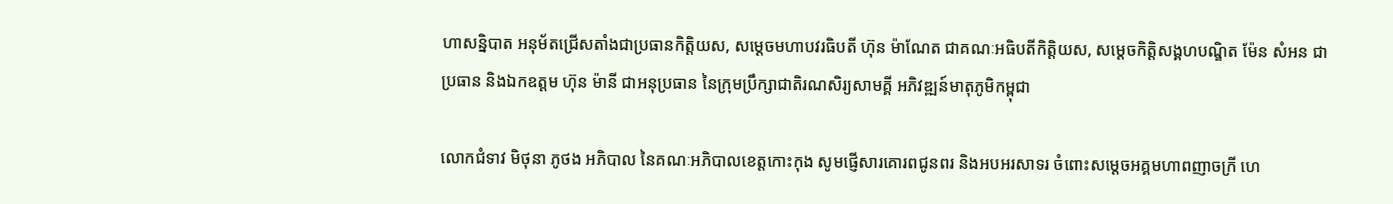ហាសន្និបាត អនុម័តជ្រើសតាំងជាប្រធានកិត្តិយស, សម្តេចមហាបវរធិបតី ហ៊ុន ម៉ាណែត ជាគណៈអធិបតីកិត្តិយស, សម្តេចកិត្តិសង្គហបណ្ឌិត ម៉ែន សំអន ជាប្រធាន និងឯកឧត្តម ហ៊ុន ម៉ានី ជាអនុប្រធាន នៃក្រុមប្រឹក្សាជាតិរណសិរ្យសាមគ្គី អភិវឌ្ឍន៍មាតុភូមិកម្ពុជា

លោកជំទាវ មិថុនា ភូថង អភិបាល នៃគណៈអភិបាលខេត្តកោះកុង សូមផ្ញើសារគោរពជូនពរ និងអបអរសាទរ ចំពោះសម្តេចអគ្គមហាពញាចក្រី ហេ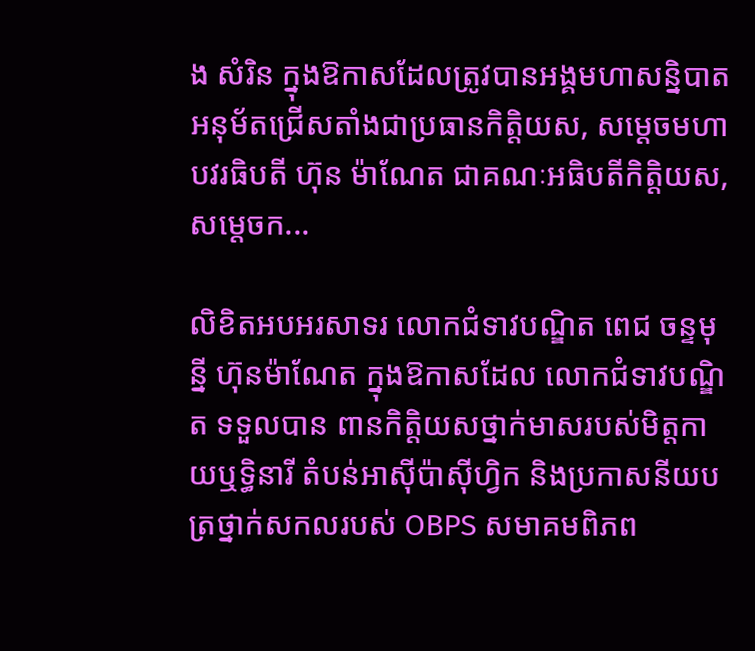ង សំរិន ក្នុងឱកាសដែលត្រូវបានអង្គមហាសន្និបាត អនុម័តជ្រើសតាំងជាប្រធានកិត្តិយស, សម្តេចមហាបវរធិបតី ហ៊ុន ម៉ាណែត ជាគណៈអធិបតីកិត្តិយស, សម្តេចក...

លិខិតអបអរសាទរ លោកជំទាវបណ្ឌិត ពេជ ចន្ទមុន្នី ហ៊ុនម៉ាណែត ក្នុងឱកាសដែល លោកជំទាវបណ្ឌិត ទទួលបាន ពានកិត្តិយសថ្នាក់មាសរបស់មិត្តកាយឬទ្ធិនារី តំបន់អាស៊ីប៉ាស៊ីហ្វិក និងប្រកាសនីយបត្រថ្នាក់សកលរបស់ OBPS សមាគមពិភព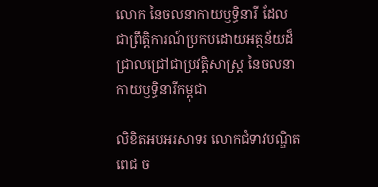លោក នៃចលនាកាយឫទ្ធិនារី ដែលជាព្រឹត្តិការណ៍ប្រកបដោយអត្ថន័យដ៏ជ្រាលជ្រៅជាប្រវត្តិសាស្ត្រ នៃចលនាកាយឫទ្ធិនារីកម្ពុជា

លិខិតអបអរសាទរ លោកជំទាវបណ្ឌិត ពេជ ច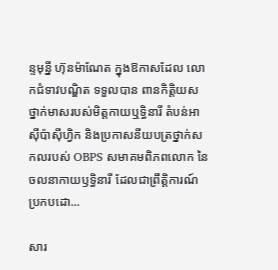ន្ទមុន្នី ហ៊ុនម៉ាណែត ក្នុងឱកាសដែល លោកជំទាវបណ្ឌិត ទទួលបាន ពានកិត្តិយសថ្នាក់មាសរបស់មិត្តកាយឬទ្ធិនារី តំបន់អាស៊ីប៉ាស៊ីហ្វិក និងប្រកាសនីយបត្រថ្នាក់សកលរបស់ OBPS សមាគមពិភពលោក នៃចលនាកាយឫទ្ធិនារី ដែលជាព្រឹត្តិការណ៍ប្រកបដោ...

សារ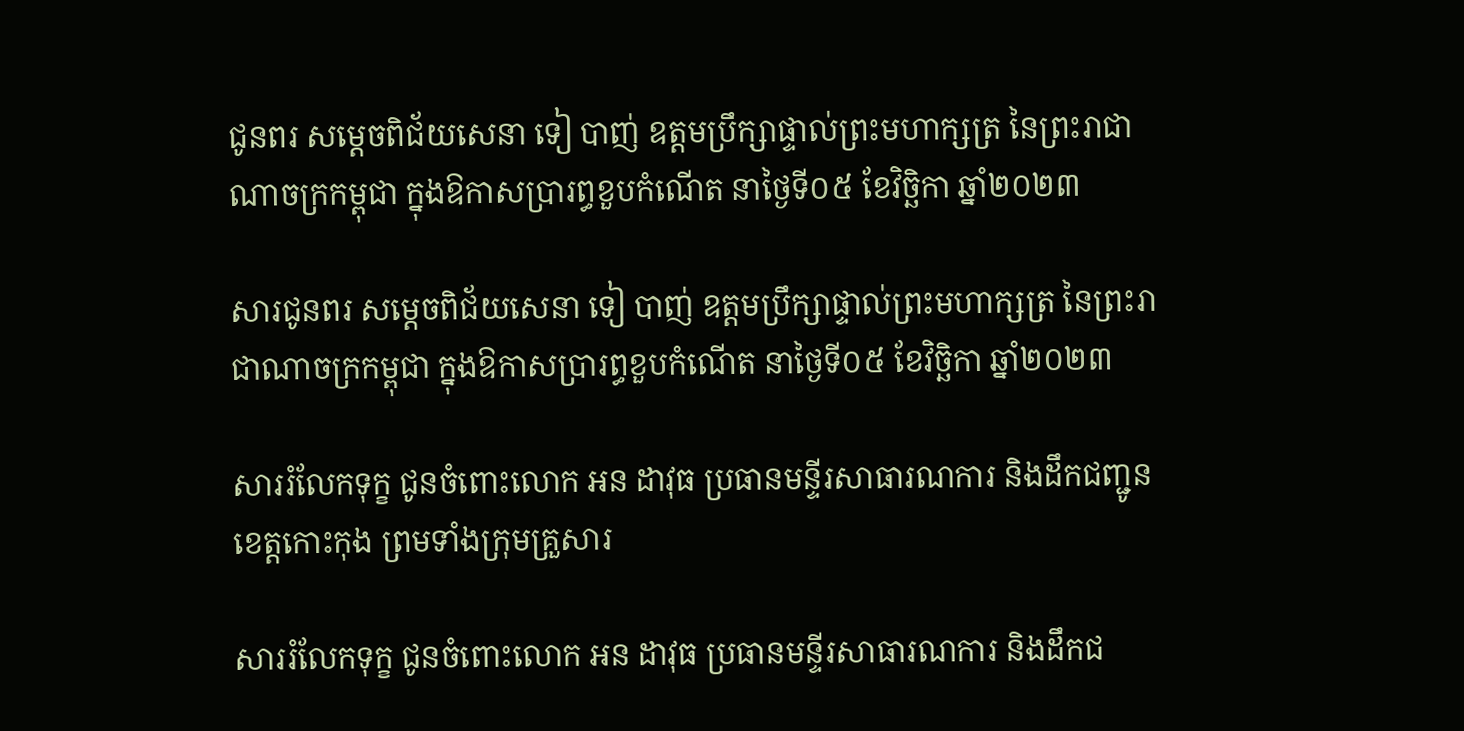ជូនពរ សម្តេចពិជ័យសេនា ទៀ បាញ់ ឧត្តមប្រឹក្សាផ្ទាល់ព្រះមហាក្សត្រ នៃព្រះរាជាណាចក្រកម្ពុជា ក្នុងឱកាសប្រារព្ធខួបកំណើត នាថ្ងៃទី០៥ ខែវិច្ឆិកា ឆ្នាំ២០២៣

សារជូនពរ សម្តេចពិជ័យសេនា ទៀ បាញ់ ឧត្តមប្រឹក្សាផ្ទាល់ព្រះមហាក្សត្រ នៃព្រះរាជាណាចក្រកម្ពុជា ក្នុងឱកាសប្រារព្ធខួបកំណើត នាថ្ងៃទី០៥ ខែវិច្ឆិកា ឆ្នាំ២០២៣

សាររំលែកទុក្ខ ជូនចំពោះលោក អន ដាវុធ ប្រធានមន្ទីរសាធារណការ និងដឹកជញ្ជូនខេត្តកោះកុង ព្រមទាំងក្រុមគ្រួសារ

សាររំលែកទុក្ខ ជូនចំពោះលោក អន ដាវុធ ប្រធានមន្ទីរសាធារណការ និងដឹកជ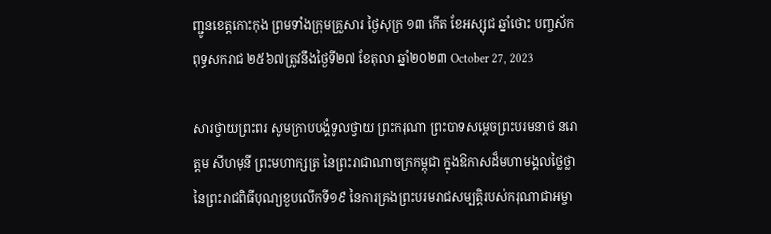ញ្ជូនខេត្តកោះកុង ព្រមទាំងក្រុមគ្រួសារ ថ្ងៃសុក្រ ១៣ កើត ខែអស្សុជ ឆ្នាំថោះ បញ្ចស័ក ពុទ្ធសករាជ ២៥៦៧ត្រូវនឹងថ្ងៃទី២៧ ខែតុលា ឆ្នាំ២០២៣ October 27, 2023

សារថ្វាយព្រះពរ សូមក្រាបបង្គំទូលថ្វាយ ព្រះករុណា ព្រះបាទសម្តេចព្រះបរមនាថ នរោត្តម សីហមុនី ព្រះមហាក្សត្រ នៃព្រះរាជាណាចក្រកម្ពុជា ក្នុងឱកាសដ៏មហាមង្គលថ្លៃថ្លានៃព្រះរាជពិធីបុណ្យខួបលើកទី១៩ នៃការគ្រងព្រះបរមរាជសម្បត្តិរបស់ករុណាជាអម្ចា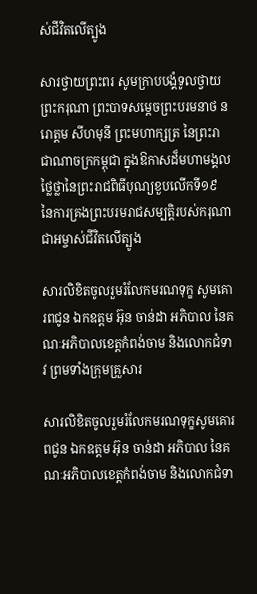ស់ជីវិតលើត្បូង

សារថ្វាយព្រះពរ សូមក្រាបបង្គំទូលថ្វាយព្រះករុណា ព្រះបាទសម្តេចព្រះបរមនាថ នរោត្តម សីហមុនី ព្រះមហាក្សត្រ នៃព្រះរាជាណាចក្រកម្ពុជា ក្នុងឱកាសដ៏មហាមង្គលថ្លៃថ្លានៃព្រះរាជពិធីបុណ្យខួបលើកទី១៩ នៃការគ្រងព្រះបរមរាជសម្បត្តិរបស់ករុណាជាអម្ចាស់ជីវិតលើត្បូង

សារលិខិតចូលរួមរំលែកមរណទុក្ខ សូមគោរពជូន ឯកឧត្តម អ៊ុន ចាន់ដា អភិបាល នៃគណៈអភិបាលខេត្តកំពង់ចាម និងលោកជំទាវ ព្រមទាំងក្រុមគ្រួសារ

សារលិខិតចូលរួមរំលែកមរណទុក្ខសូមគោរពជូន ឯកឧត្តម អ៊ុន ចាន់ដា អភិបាល នៃគណៈអភិបាលខេត្តកំពង់ចាម និងលោកជំទា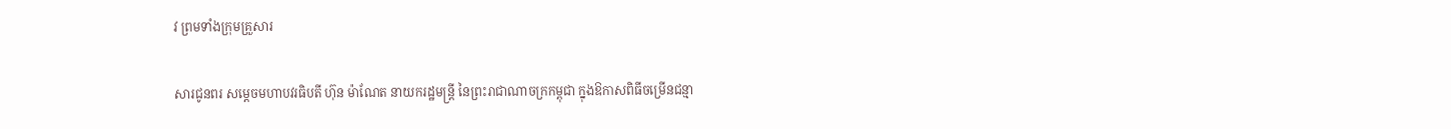វ ព្រមទាំងក្រុមគ្រួសារ

សារជូនពរ សម្ដេចមហាបវរធិបតី ហ៊ុន ម៉ាណែត នាយករដ្ឋមន្ត្រី នៃព្រះរាជាណាចក្រកម្ពុជា ក្នុងឱកាសពិធីចម្រើនជន្មា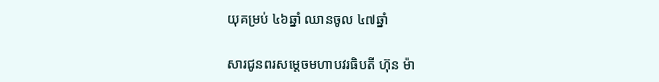យុគម្រប់ ៤៦ឆ្នាំ ឈានចូល ៤៧ឆ្នាំ

សារជូនពរសម្ដេចមហាបវរធិបតី ហ៊ុន ម៉ា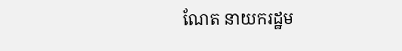ណែត នាយករដ្ឋម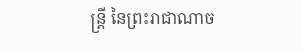ន្ត្រី នៃព្រះរាជាណាច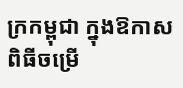ក្រកម្ពុជា ក្នុងឱកាសពិធីចម្រើ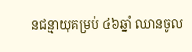នជន្មាយុគម្រប់ ៤៦ឆ្នាំ ឈានចូល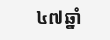៤៧ឆ្នាំ